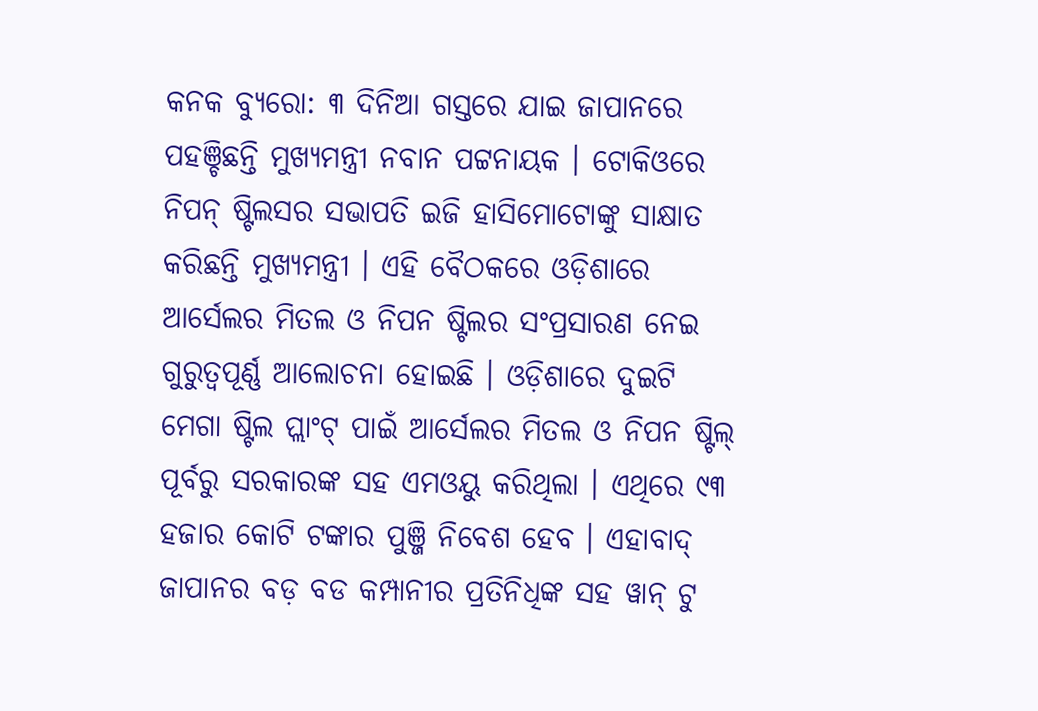କନକ ବ୍ୟୁରୋ: ୩ ଦିନିଆ ଗସ୍ତରେ ଯାଇ ଜାପାନରେ ପହଞ୍ଚିଛନ୍ତି ମୁଖ୍ୟମନ୍ତ୍ରୀ ନବାନ ପଟ୍ଟନାୟକ । ଟୋକିଓରେ ନିପନ୍ ଷ୍ଟିଲସର ସଭାପତି ଇଜି ହାସିମୋଟୋଙ୍କୁ ସାକ୍ଷାତ କରିଛନ୍ତି ମୁଖ୍ୟମନ୍ତ୍ରୀ । ଏହି ବୈଠକରେ ଓଡ଼ିଶାରେ ଆର୍ସେଲର ମିତଲ ଓ ନିପନ ଷ୍ଟିଲର ସଂପ୍ରସାରଣ ନେଇ ଗୁରୁତ୍ୱପୂର୍ଣ୍ଣ ଆଲୋଚନା ହୋଇଛି । ଓଡ଼ିଶାରେ ଦୁଇଟି ମେଗା ଷ୍ଟିଲ ପ୍ଲାଂଟ୍ ପାଇଁ ଆର୍ସେଲର ମିତଲ ଓ ନିପନ ଷ୍ଟିଲ୍ ପୂର୍ବରୁ ସରକାରଙ୍କ ସହ ଏମଓୟୁ କରିଥିଲା । ଏଥିରେ ୯୩ ହଜାର କୋଟି ଟଙ୍କାର ପୁଞ୍ଜି ନିବେଶ ହେବ । ଏହାବାଦ୍ ଜାପାନର ବଡ଼ ବଡ କମ୍ପାନୀର ପ୍ରତିନିଧିଙ୍କ ସହ ୱାନ୍ ଟୁ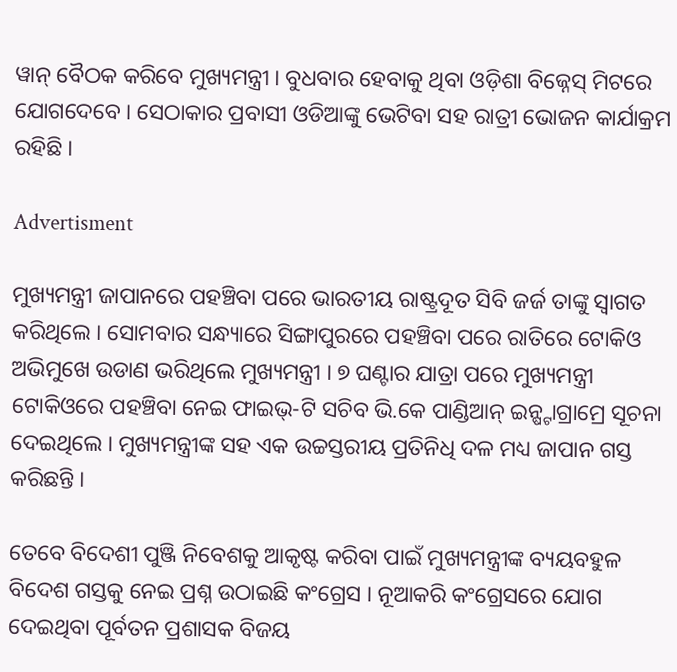ୱାନ୍ ବୈଠକ କରିବେ ମୁଖ୍ୟମନ୍ତ୍ରୀ । ବୁଧବାର ହେବାକୁ ଥିବା ଓଡ଼ିଶା ବିଜ୍ନେସ୍ ମିଟରେ ଯୋଗଦେବେ । ସେଠାକାର ପ୍ରବାସୀ ଓଡିଆଙ୍କୁ ଭେଟିବା ସହ ରାତ୍ରୀ ଭୋଜନ କାର୍ଯାକ୍ରମ ରହିଛି ।

Advertisment

ମୁଖ୍ୟମନ୍ତ୍ରୀ ଜାପାନରେ ପହଞ୍ଚିବା ପରେ ଭାରତୀୟ ରାଷ୍ଟ୍ରଦୂତ ସିବି ଜର୍ଜ ତାଙ୍କୁ ସ୍ୱାଗତ କରିଥିଲେ । ସୋମବାର ସନ୍ଧ୍ୟାରେ ସିଙ୍ଗାପୁରରେ ପହଞ୍ଚିବା ପରେ ରାତିରେ ଟୋକିଓ ଅଭିମୁଖେ ଉଡାଣ ଭରିଥିଲେ ମୁଖ୍ୟମନ୍ତ୍ରୀ । ୭ ଘଣ୍ଟାର ଯାତ୍ରା ପରେ ମୁଖ୍ୟମନ୍ତ୍ରୀ ଟୋକିଓରେ ପହଞ୍ଚିବା ନେଇ ଫାଇଭ୍-ଟି ସଚିବ ଭି.କେ ପାଣ୍ଡିଆନ୍ ଇନ୍ଷ୍ଟାଗ୍ରାମ୍ରେ ସୂଚନା ଦେଇଥିଲେ । ମୁଖ୍ୟମନ୍ତ୍ରୀଙ୍କ ସହ ଏକ ଉଚ୍ଚସ୍ତରୀୟ ପ୍ରତିନିଧି ଦଳ ମଧ୍ୟ ଜାପାନ ଗସ୍ତ କରିଛନ୍ତି ।

ତେବେ ବିଦେଶୀ ପୁଞ୍ଜି ନିବେଶକୁ ଆକୃଷ୍ଟ କରିବା ପାଇଁ ମୁଖ୍ୟମନ୍ତ୍ରୀଙ୍କ ବ୍ୟୟବହୁଳ ବିଦେଶ ଗସ୍ତକୁ ନେଇ ପ୍ରଶ୍ନ ଉଠାଇଛି କଂଗ୍ରେସ । ନୂଆକରି କଂଗ୍ରେସରେ ଯୋଗ ଦେଇଥିବା ପୂର୍ବତନ ପ୍ରଶାସକ ବିଜୟ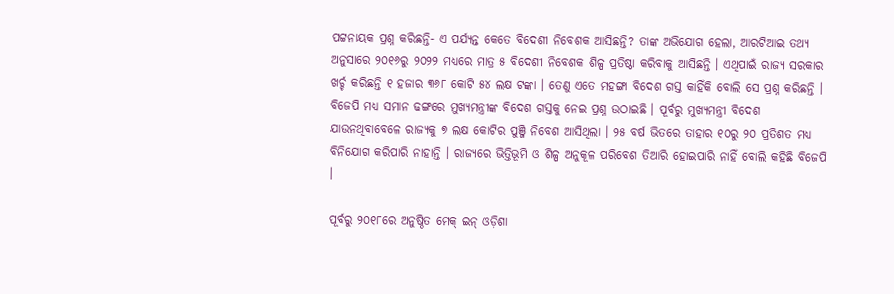ପଟ୍ଟନାୟକ ପ୍ରଶ୍ନ କରିଛନ୍ତି- ଏ ପର୍ଯ୍ୟନ୍ତ କେତେ ବିଦେଶୀ ନିବେଶକ ଆସିଛନ୍ତି? ତାଙ୍କ ଅଭିଯୋଗ ହେଲା, ଆରଟିଆଇ ତଥ୍ୟ ଅନୁସାରେ ୨୦୧୬ରୁ ୨୦୨୨ ମଧ୍ୟରେ ମାତ୍ର ୫ ବିଦେଶୀ ନିବେଶକ ଶିଳ୍ପ ପ୍ରତିଷ୍ଠା କରିବାକୁ ଆସିଛନ୍ତି । ଏଥିପାଇଁ ରାଜ୍ୟ ସରକାର ଖର୍ଚ୍ଚ କରିଛନ୍ତି ୧ ହଜାର ୩୬୮ କୋଟି ୫୪ ଲକ୍ଷ ଟଙ୍କା । ତେଣୁ ଏତେ ମହଙ୍ଗା ବିଦେଶ ଗସ୍ତ କାହିଁକି ବୋଲି ସେ ପ୍ରଶ୍ନ କରିଛନ୍ତି । ବିଜେପି ମଧ୍ୟ ସମାନ ଢଙ୍ଗରେ ମୁଖ୍ୟମନ୍ତ୍ରୀଙ୍କ ବିଦେଶ ଗସ୍ତକୁ ନେଇ ପ୍ରଶ୍ନ ଉଠାଇଛି । ପୂର୍ବରୁ ମୁଖ୍ୟମନ୍ତ୍ରୀ ବିଦେଶ ଯାଉନଥିବାବେଳେ ରାଜ୍ୟକୁ ୭ ଲକ୍ଷ କୋଟିର ପୁଞ୍ଜି ନିବେଶ ଆସିଥିଲା । ୨୫ ବର୍ଷ ଭିତରେ ତାହାର ୧୦ରୁ ୨୦ ପ୍ରତିଶତ ମଧ୍ୟ ବିନିଯୋଗ କରିପାରି ନାହାନ୍ତି । ରାଜ୍ୟରେ ଭିତ୍ତିଭୂମି ଓ ଶିଳ୍ପ ଅନୁକୂଳ ପରିବେଶ ତିଆରି ହୋଇପାରି ନାହିଁ ବୋଲି କହିଛି ବିଜେପି ।

ପୂର୍ବରୁ ୨୦୧୮ରେ ଅନୁଷ୍ଠିତ ମେକ୍ ଇନ୍ ଓଡ଼ିଶା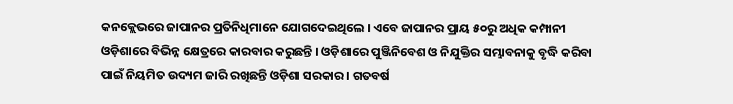କନକ୍ଲେଭରେ ଜାପାନର ପ୍ରତିନିଧିମାନେ ଯୋଗଦେଇଥିଲେ । ଏବେ ଜାପାନର ପ୍ରାୟ ୫୦ରୁ ଅଧିକ କମ୍ପାନୀ ଓଡ଼ିଶାରେ ବିଭିନ୍ନ କ୍ଷେତ୍ରରେ କାରବାର କରୁଛନ୍ତି । ଓଡ଼ିଶାରେ ପୁଞ୍ଜିନିବେଶ ଓ ନିଯୁକ୍ତିର ସମ୍ଭାବନାକୁ ବୃଦ୍ଧି କରିବା ପାଇଁ ନିୟମିତ ଉଦ୍ୟମ ଜାରି ରଖିଛନ୍ତି ଓଡ଼ିଶା ସରକାର । ଗତବର୍ଷ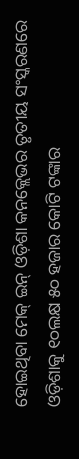ହୋଇଥିବା ମେକ୍ ଇନ୍ ଓଡ଼ିଶା କନକ୍ଲେଭର ତୃତୀୟ ସଂସ୍କରଣରେ ଓଡ଼ିଶାକୁ ୧୦ଲକ୍ଷ ୫୦ ହଜାର କୋଟି ଟଙ୍କାର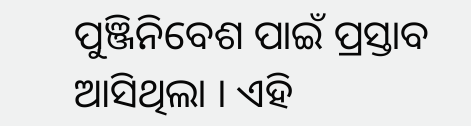ପୁଞ୍ଜିନିବେଶ ପାଇଁ ପ୍ରସ୍ତାବ ଆସିଥିଲା । ଏହି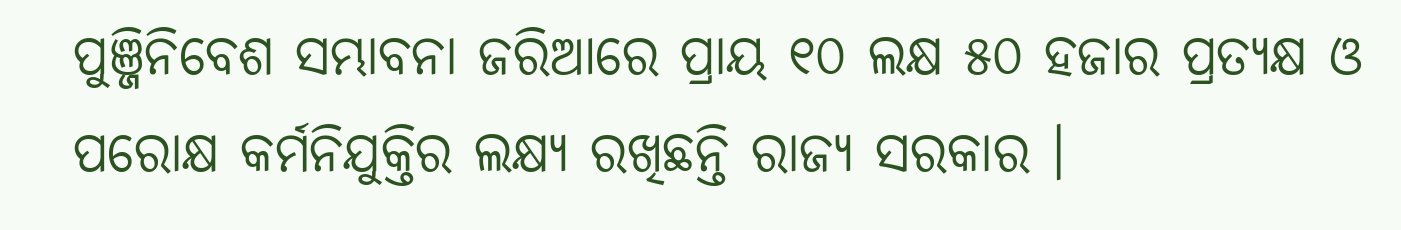ପୁଞ୍ଜିନିବେଶ ସମ୍ଭାବନା ଜରିଆରେ ପ୍ରାୟ ୧୦ ଲକ୍ଷ ୫୦ ହଜାର ପ୍ରତ୍ୟକ୍ଷ ଓ ପରୋକ୍ଷ କର୍ମନିଯୁକ୍ତିର ଲକ୍ଷ୍ୟ ରଖିଛନ୍ତି ରାଜ୍ୟ ସରକାର ।